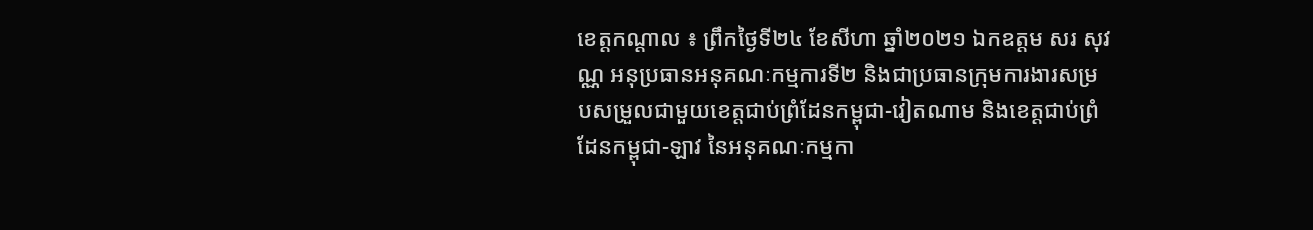ខេត្តកណ្ដាល ៖ ព្រឹកថ្ងៃទី២៤ ខែសីហា ឆ្នាំ២០២១ ឯកឧត្ដម សរ សុវណ្ណ អនុប្រធានអនុគណៈកម្មការទី២ និងជាប្រធានក្រុមការងារសម្របសម្រួលជាមួយខេត្តជាប់ព្រំដែនកម្ពុជា-វៀតណាម និងខេត្តជាប់ព្រំដែនកម្ពុជា-ឡាវ នៃអនុគណៈកម្មកា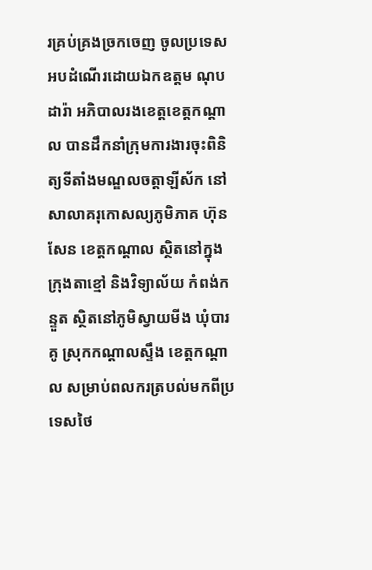រគ្រប់គ្រងច្រកចេញ ចូលប្រទេស អបដំណើរដោយឯកឧត្តម ណុប ដារ៉ា អភិបាលរងខេត្តខេត្តកណ្ដាល បានដឹកនាំក្រុមការងារចុះពិនិត្យទីតាំងមណ្ឌលចត្តាឡីស័ក នៅសាលាគរុកោសល្យភូមិភាគ ហ៊ុន សែន ខេត្តកណ្ដាល ស្ថិតនៅក្នុងក្រុងតាខ្មៅ និងវិទ្យាល័យ កំពង់កន្ទួត ស្ថិតនៅភូមិស្វាយមីង ឃុំបារគូ ស្រុកកណ្ដាលស្ទឹង ខេត្តកណ្ដាល សម្រាប់ពលករត្របល់មកពីប្រទេសថៃ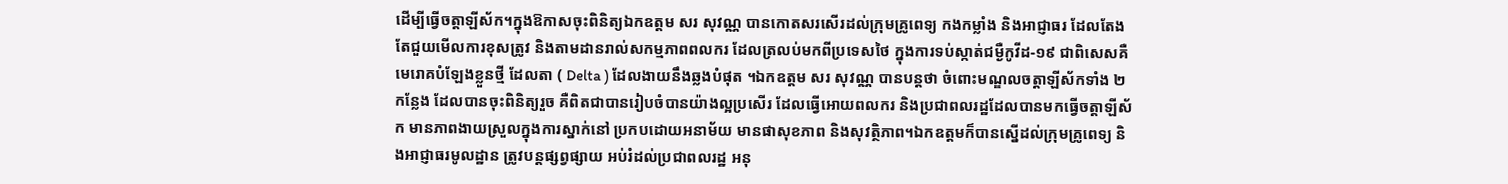ដើម្បីធើ្វចត្តាឡីស័ក។ក្នុងឱកាសចុះពិនិត្យឯកឧត្តម សរ សុវណ្ណ បានកោតសរសើរដល់ក្រុមគ្រូពេទ្យ កងកម្លាំង និងអាជ្ញាធរ ដែលតែងតែជួយមើលការខុសត្រូវ និងតាមដានរាល់សកម្មភាពពលករ ដែលត្រលប់មកពីប្រទេសថៃ ក្នុងការទប់ស្កាត់ជម្ងឺកូវីដ-១៩ ជាពិសេសគឺមេរោគបំឡែងខ្លួនថ្មី ដែលតា ( Delta ) ដែលងាយនឹងឆ្លងបំផុត ។ឯកឧត្តម សរ សុវណ្ណ បានបន្តថា ចំពោះមណ្ឌលចត្តាឡីស័កទាំង ២កន្លែង ដែលបានចុះពិនិត្យរួច គឺពិតជាបានរៀបចំបានយ៉ាងល្អប្រសើរ ដែលធើ្វអោយពលករ និងប្រជាពលរដ្ឋដែលបានមកធើ្វចត្តាឡីស័ក មានភាពងាយស្រួលក្នុងការស្នាក់នៅ ប្រកបដោយអនាម័យ មានផាសុខភាព និងសុវត្ថិភាព។ឯកឧត្តមក៏បានស្នើដល់ក្រុមគ្រូពេទ្យ និងអាជ្ញាធរមូលដ្ឋាន ត្រូវបន្តផ្សព្វផ្សាយ អប់រំដល់ប្រជាពលរដ្ឋ អនុ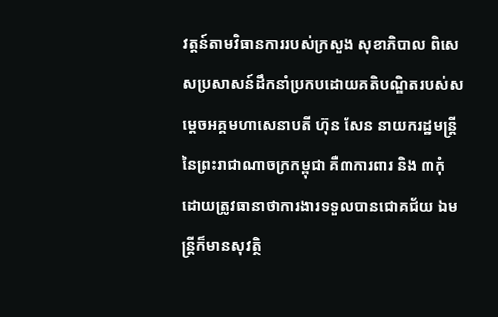វត្តន៍តាមវិធានការរបស់ក្រសួង សុខាភិបាល ពិសេសប្រសាសន៍ដឹកនាំប្រកបដោយគតិបណ្ឌិតរបស់សម្តេចអគ្គមហាសេនាបតី ហ៊ុន សែន នាយករដ្ឋមន្ត្រី នៃព្រះរាជាណាចក្រកម្ពុជា គឺ៣ការពារ និង ៣កុំ ដោយត្រូវធានាថាការងារទទួលបានជោគជ័យ ឯមន្ត្រីក៏មានសុវត្ថិ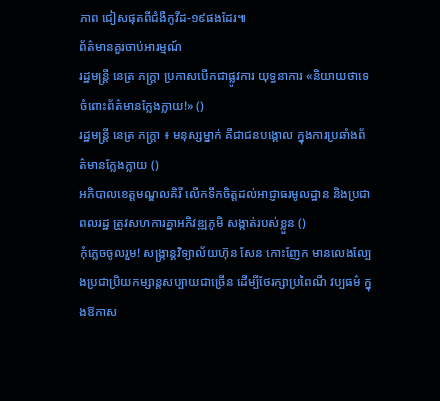ភាព ជៀសផុតពីជំងឺកូវីដ-១៩ផងដែរ៕
ព័ត៌មានគួរចាប់អារម្មណ៍
រដ្ឋមន្ត្រី នេត្រ ភក្ត្រា ប្រកាសបើកជាផ្លូវការ យុទ្ធនាការ «និយាយថាទេ ចំពោះព័ត៌មានក្លែងក្លាយ!» ()
រដ្ឋមន្ត្រី នេត្រ ភក្ត្រា ៖ មនុស្សម្នាក់ គឺជាជនបង្គោល ក្នុងការប្រឆាំងព័ត៌មានក្លែងក្លាយ ()
អភិបាលខេត្តមណ្ឌលគិរី លើកទឹកចិត្តដល់អាជ្ញាធរមូលដ្ឋាន និងប្រជាពលរដ្ឋ ត្រូវសហការគ្នាអភិវឌ្ឍភូមិ សង្កាត់របស់ខ្លួន ()
កុំភ្លេចចូលរួម! សង្ក្រាន្តវិទ្យាល័យហ៊ុន សែន កោះញែក មានលេងល្បែងប្រជាប្រិយកម្សាន្តសប្បាយជាច្រើន ដើម្បីថែរក្សាប្រពៃណី វប្បធម៌ ក្នុងឱកាស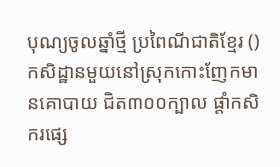បុណ្យចូលឆ្នាំថ្មី ប្រពៃណីជាតិខ្មែរ ()
កសិដ្ឋានមួយនៅស្រុកកោះញែកមានគោបាយ ជិត៣០០ក្បាល ផ្ដាំកសិករផ្សេ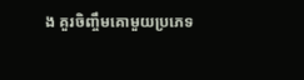ង គួរចិញ្ចឹមគោមួយប្រភេទ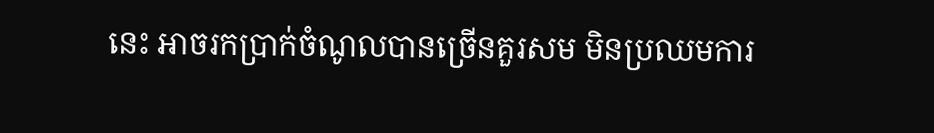នេះ អាចរកប្រាក់ចំណូលបានច្រើនគួរសម មិនប្រឈមការ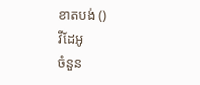ខាតបង់ ()
វីដែអូ
ចំនួន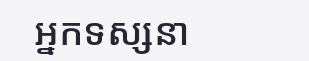អ្នកទស្សនា